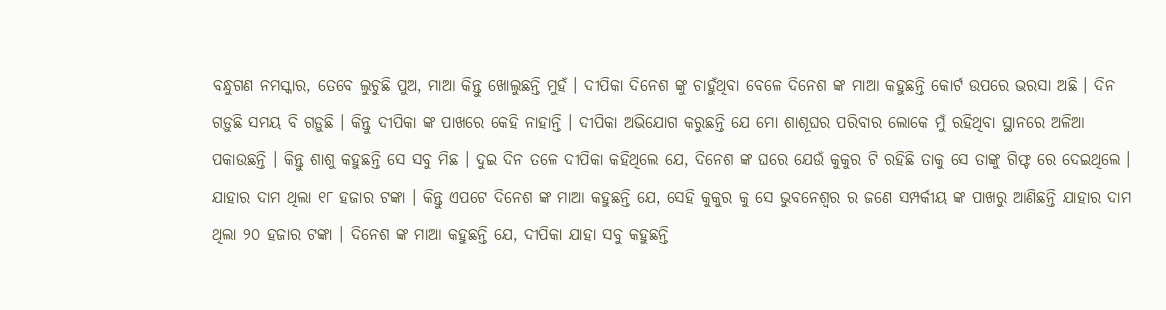ବନ୍ଧୁଗଣ ନମସ୍କାର, ତେବେ ଲୁଚୁଛି ପୁଅ, ମାଆ କିନ୍ତୁ ଖୋଲୁଛନ୍ତି ମୁହଁ । ଦୀପିକା ଦିନେଶ ଙ୍କୁ ଚାହୁଁଥିବା ବେଳେ ଦିନେଶ ଙ୍କ ମାଆ କହୁଛନ୍ତି କୋର୍ଟ ଉପରେ ଭରସା ଅଛି । ଦିନ ଗଡ଼ୁଛି ସମୟ ବି ଗଡ଼ୁଛି । କିନ୍ତୁ ଦୀପିକା ଙ୍କ ପାଖରେ କେହି ନାହାନ୍ତି । ଦୀପିକା ଅଭିଯୋଗ କରୁଛନ୍ତି ଯେ ମୋ ଶାଶୂଘର ପରିବାର ଲୋକେ ମୁଁ ରହିଥିବା ସ୍ଥାନରେ ଅଳିଆ ପକାଉଛନ୍ତି । କିନ୍ତୁ ଶାଶୁ କହୁଛନ୍ତି ସେ ସବୁ ମିଛ । ଦୁଇ ଦିନ ତଳେ ଦୀପିକା କହିଥିଲେ ଯେ, ଦିନେଶ ଙ୍କ ଘରେ ଯେଉଁ କୁକୁର ଟି ରହିଛି ତାକୁ ସେ ତାଙ୍କୁ ଗିଫ୍ଟ ରେ ଦେଇଥିଲେ ।
ଯାହାର ଦାମ ଥିଲା ୧୮ ହଜାର ଟଙ୍କା । କିନ୍ତୁ ଏପଟେ ଦିନେଶ ଙ୍କ ମାଆ କହୁଛନ୍ତି ଯେ, ସେହି କୁକୁର କୁ ସେ ଭୁବନେଶ୍ୱର ର ଜଣେ ସମ୍ପର୍କୀୟ ଙ୍କ ପାଖରୁ ଆଣିଛନ୍ତି ଯାହାର ଦାମ ଥିଲା ୨୦ ହଜାର ଟଙ୍କା । ଦିନେଶ ଙ୍କ ମାଆ କହୁଛନ୍ତି ଯେ, ଦୀପିକା ଯାହା ସବୁ କହୁଛନ୍ତି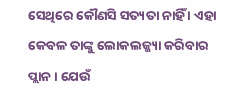ସେଥିରେ କୌଣସି ସତ୍ୟତା ନାହିଁ । ଏହା କେବଳ ତାଙ୍କୁ ଲୋକଲଜ୍ଜ୍ୟା କରିବାର ପ୍ଲାନ । ଯେଉଁ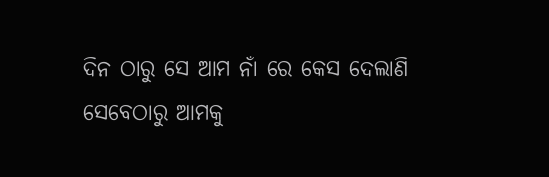ଦିନ ଠାରୁ ସେ ଆମ ନାଁ ରେ କେସ ଦେଲାଣି ସେବେଠାରୁ ଆମକୁ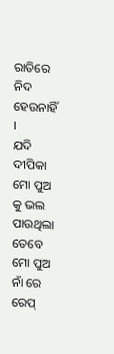ରାତିରେ ନିଦ ହେଉନାହିଁ ।
ଯଦି ଦୀପିକା ମୋ ପୁଅ କୁ ଭଲ ପାଉଥିଲା ତେବେ ମୋ ପୁଅ ନାଁ ରେ ରେପ୍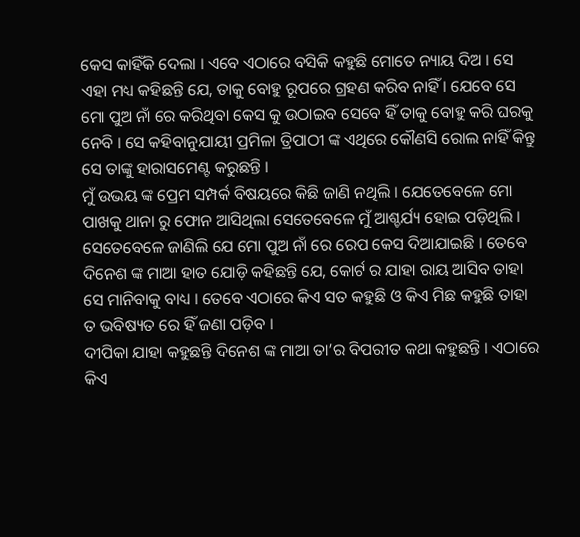କେସ କାହିଁକି ଦେଲା । ଏବେ ଏଠାରେ ବସିକି କହୁଛି ମୋତେ ନ୍ୟାୟ ଦିଅ । ସେ ଏହା ମଧ୍ୟ କହିଛନ୍ତି ଯେ, ତାକୁ ବୋହୁ ରୂପରେ ଗ୍ରହଣ କରିବ ନାହିଁ । ଯେବେ ସେ ମୋ ପୁଅ ନାଁ ରେ କରିଥିବା କେସ କୁ ଉଠାଇବ ସେବେ ହିଁ ତାକୁ ବୋହୁ କରି ଘରକୁ ନେବି । ସେ କହିବାନୁଯାୟୀ ପ୍ରମିଳା ତ୍ରିପାଠୀ ଙ୍କ ଏଥିରେ କୌଣସି ରୋଲ ନାହିଁ କିନ୍ତୁ ସେ ତାଙ୍କୁ ହାରାସମେଣ୍ଟ କରୁଛନ୍ତି ।
ମୁଁ ଉଭୟ ଙ୍କ ପ୍ରେମ ସମ୍ପର୍କ ବିଷୟରେ କିଛି ଜାଣି ନଥିଲି । ଯେତେବେଳେ ମୋ ପାଖକୁ ଥାନା ରୁ ଫୋନ ଆସିଥିଲା ସେତେବେଳେ ମୁଁ ଆଶ୍ଚର୍ଯ୍ୟ ହୋଇ ପଡ଼ିଥିଲି । ସେତେବେଳେ ଜାଣିଲି ଯେ ମୋ ପୁଅ ନାଁ ରେ ରେପ କେସ ଦିଆଯାଇଛି । ତେବେ ଦିନେଶ ଙ୍କ ମାଆ ହାତ ଯୋଡ଼ି କହିଛନ୍ତି ଯେ, କୋର୍ଟ ର ଯାହା ରାୟ ଆସିବ ତାହା ସେ ମାନିବାକୁ ବାଧ୍ୟ । ତେବେ ଏଠାରେ କିଏ ସତ କହୁଛି ଓ କିଏ ମିଛ କହୁଛି ତାହା ତ ଭବିଷ୍ୟତ ରେ ହିଁ ଜଣା ପଡ଼ିବ ।
ଦୀପିକା ଯାହା କହୁଛନ୍ତି ଦିନେଶ ଙ୍କ ମାଆ ତା’ର ବିପରୀତ କଥା କହୁଛନ୍ତି । ଏଠାରେ କିଏ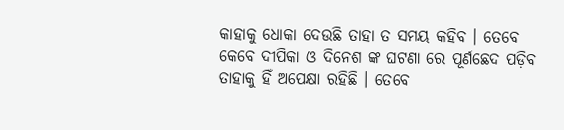କାହାକୁ ଧୋକା ଦେଉଛି ତାହା ତ ସମୟ କହିବ । ତେବେ କେବେ ଦୀପିକା ଓ ଦିନେଶ ଙ୍କ ଘଟଣା ରେ ପୂର୍ଣଛେଦ ପଡ଼ିବ ତାହାକୁ ହିଁ ଅପେକ୍ଷା ରହିଛି । ତେବେ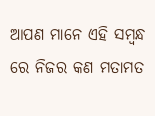ଆପଣ ମାନେ ଏହି ସମ୍ବନ୍ଧ ରେ ନିଜର କଣ ମତାମତ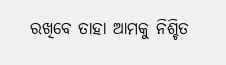ରଖିବେ ତାହା ଆମକୁ ନିଶ୍ଚିତ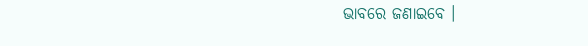ଭାବରେ ଜଣାଇବେ ।